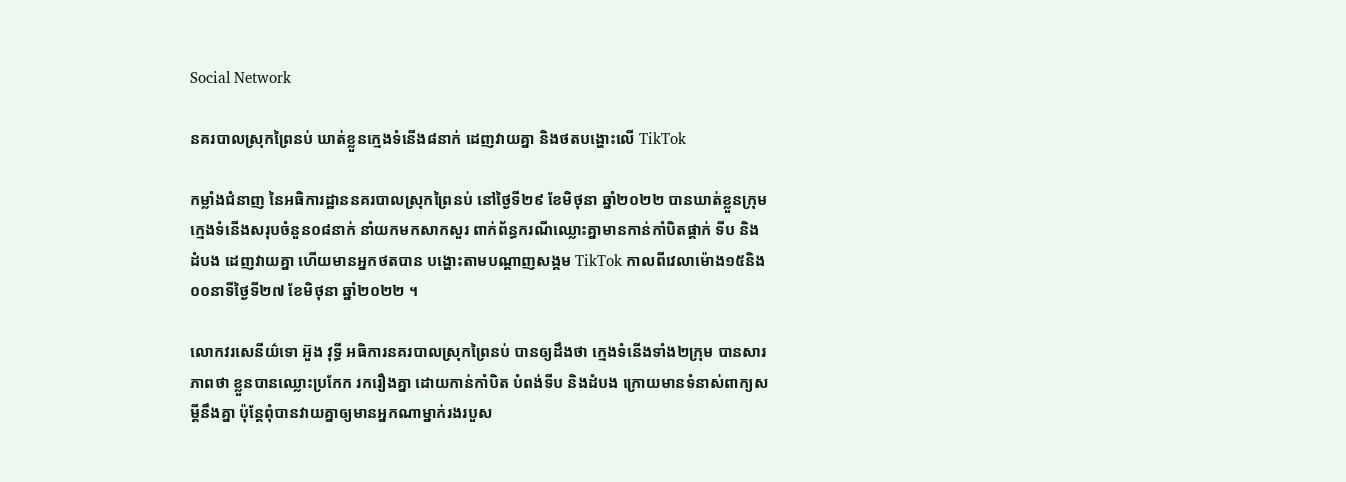Social Network

នគរបាលស្រុកព្រៃនប់ ឃាត់ខ្លួនក្មេងទំនើង៨នាក់ ដេញវាយគ្នា និងថតបង្ហោះលើ TikTok

កម្លាំងជំនាញ នៃអធិការដ្ឋាននគរបាលស្រុកព្រៃនប់ នៅថ្ងៃទី២៩ ខែមិថុនា ឆ្នាំ២០២២ បានឃាត់ខ្លួនក្រុមក្មេងទំនើងសរុបចំនួន០៨នាក់ នាំយកមកសាកសួរ ពាក់ព័ន្ធករណីឈ្លោះគ្នាមានកាន់កាំបិតផ្គាក់ ទីប និងដំបង ដេញវាយគ្នា ហើយមានអ្នកថតបាន បង្ហោះតាមបណ្តាញសង្គម TikTok កាលពីវេលាម៉ោង១៥និង០០នាទីថ្ងៃទី២៧ ខែមិថុនា ឆ្នាំ២០២២ ។

លោកវរសេនីយ៌ទោ អ៊ួង វុទ្ធី អធិការនគរបាលស្រុកព្រៃនប់ បានឲ្យដឹងថា ក្មេងទំនើងទាំង២ក្រុម បានសារភាពថា ខ្លួនបានឈ្លោះប្រកែក រករឿងគ្នា ដោយកាន់កាំបិត បំពង់ទីប និងដំបង ក្រោយមានទំនាស់ពាក្យសម្តីនឹងគ្នា ប៉ុន្តែពុំបានវាយគ្នាឲ្យមានអ្នកណាម្នាក់រងរបួស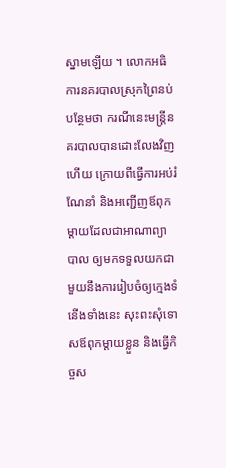ស្នាមឡើយ ។ លោកអធិការនគរបាលស្រុកព្រៃនប់ បន្ថែមថា ករណីនេះមន្ត្រីនគរបាលបានដោះលែងវិញហើយ ក្រោយពីធ្វើការអប់រំណែនាំ និងអញ្ជើញឪពុកម្តាយដែលជាអាណាព្យាបាល ឲ្យមកទទួលយកជាមួយនឹងការរៀបចំឲ្យក្មេងទំនើងទាំងនេះ សុះពះសុំទោសឪពុកម្តាយខ្លួន និងធ្វើកិច្ចស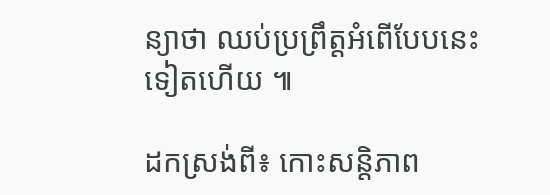ន្យាថា ឈប់ប្រព្រឹត្តអំពើបែបនេះទៀតហើយ ៕

ដកស្រង់ពី៖ កោះសន្តិភាព